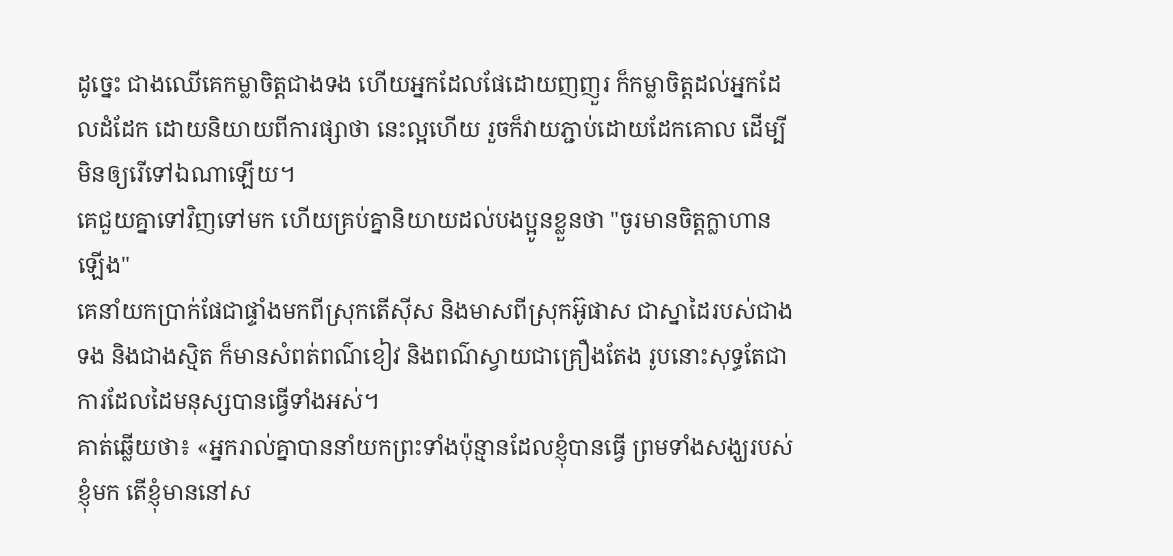ដូច្នេះ ជាងឈើគេកម្លាចិត្តជាងទង ហើយអ្នកដែលផែដោយញញួរ ក៏កម្លាចិត្តដល់អ្នកដែលដំដែក ដោយនិយាយពីការផ្សាថា នេះល្អហើយ រួចក៏វាយភ្ជាប់ដោយដែកគោល ដើម្បីមិនឲ្យរើទៅឯណាឡើយ។
គេជួយគ្នាទៅវិញទៅមក ហើយគ្រប់គ្នានិយាយដល់បងប្អូនខ្លួនថា "ចូរមានចិត្តក្លាហានឡើង"
គេនាំយកប្រាក់ផែជាផ្ទាំងមកពីស្រុកតើស៊ីស និងមាសពីស្រុកអ៊ូផាស ជាស្នាដៃរបស់ជាងទង និងជាងស្មិត ក៏មានសំពត់ពណ៌ខៀវ និងពណ៌ស្វាយជាគ្រឿងតែង រូបនោះសុទ្ធតែជាការដែលដៃមនុស្សបានធ្វើទាំងអស់។
គាត់ឆ្លើយថា៖ «អ្នករាល់គ្នាបាននាំយកព្រះទាំងប៉ុន្មានដែលខ្ញុំបានធ្វើ ព្រមទាំងសង្ឃរបស់ខ្ញុំមក តើខ្ញុំមាននៅស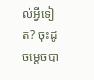ល់អ្វីទៀត? ចុះដូចម្តេចបា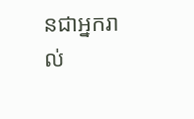នជាអ្នករាល់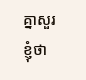គ្នាសួរខ្ញុំថា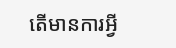តើមានការអ្វី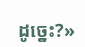ដូច្នេះ?»